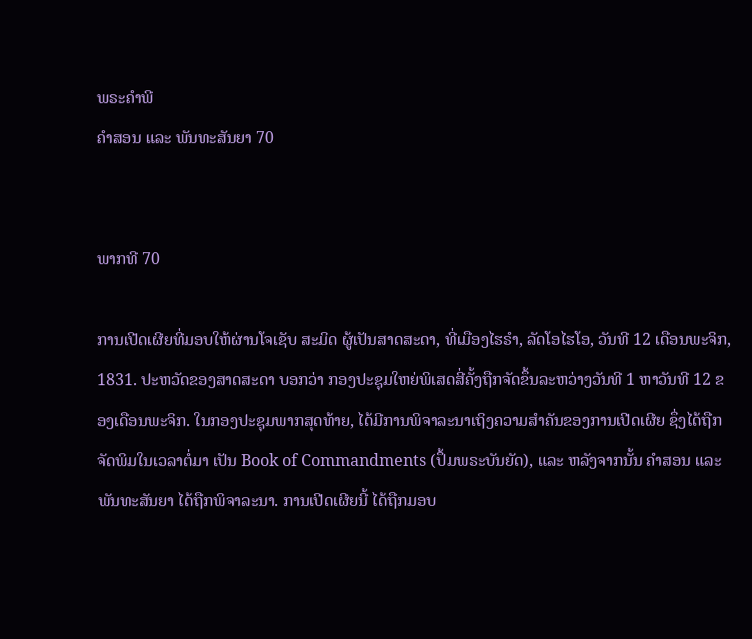ພຣະຄຳພີ
ຄຳສອນ ແລະ ພັນທະສັນຍາ 70


ພາກທີ 70

ການເປີດເຜີຍທີ່ມອບໃຫ້ຜ່ານໂຈເຊັບ ສະມິດ ຜູ້ເປັນສາດສະດາ, ທີ່ເມືອງໄຮຣຳ, ລັດໂອໄຮໂອ, ວັນທີ 12 ເດືອນພະຈິກ, 1831. ປະຫວັດຂອງສາດສະດາ ບອກວ່າ ກອງປະຊຸມໃຫຍ່ພິເສດສີ່ຄັ້ງຖືກຈັດຂຶ້ນລະຫວ່າງວັນທີ 1 ຫາວັນທີ 12 ຂອງເດືອນພະຈິກ. ໃນກອງປະຊຸມພາກສຸດທ້າຍ, ໄດ້ມີການພິຈາລະນາເຖິງຄວາມສຳຄັນຂອງການເປີດເຜີຍ ຊຶ່ງໄດ້ຖືກຈັດພິມໃນເວລາຕໍ່ມາ ເປັນ Book of Commandments (ປຶ້ມພຣະບັນຍັດ), ແລະ ຫລັງຈາກນັ້ນ ຄຳສອນ ແລະ ພັນທະສັນຍາ ໄດ້ຖືກພິຈາລະນາ. ການເປີດເຜີຍນີ້ ໄດ້ຖືກມອບ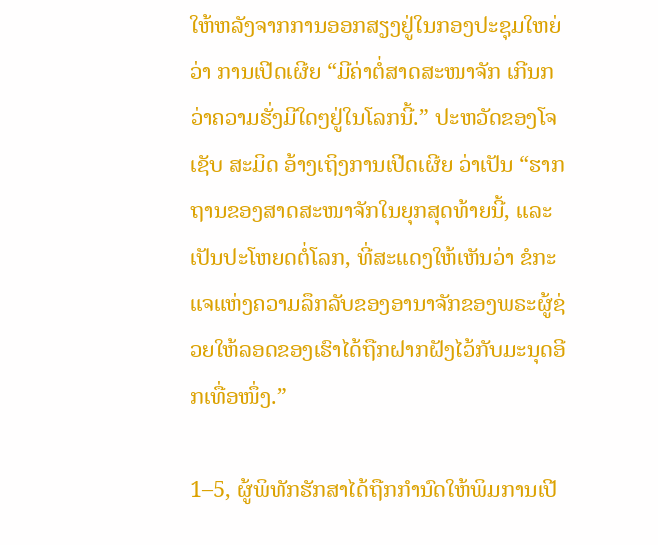ໃຫ້ຫລັງຈາກການອອກສຽງຢູ່ໃນກອງປະຊຸມໃຫຍ່ວ່າ ການເປີດເຜີຍ “ມີຄ່າຕໍ່ສາດສະໜາຈັກ ເກີນກວ່າຄວາມຮັ່ງມີໃດໆຢູ່ໃນໂລກນີ້.” ປະຫວັດຂອງໂຈເຊັບ ສະມິດ ອ້າງເຖິງການເປີດເຜີຍ ວ່າເປັນ “ຮາກຖານຂອງສາດສະໜາຈັກໃນຍຸກສຸດທ້າຍນີ້, ແລະ ເປັນປະໂຫຍດຕໍ່ໂລກ, ທີ່ສະແດງໃຫ້ເຫັນວ່າ ຂໍກະແຈແຫ່ງຄວາມລຶກລັບຂອງອານາຈັກຂອງພຣະຜູ້ຊ່ວຍໃຫ້ລອດຂອງເຮົາໄດ້ຖືກຝາກຝັງໄວ້ກັບມະນຸດອີກເທື່ອໜຶ່ງ.”

1–5, ຜູ້ພິທັກຮັກສາໄດ້ຖືກກຳນົດໃຫ້ພິມການເປີ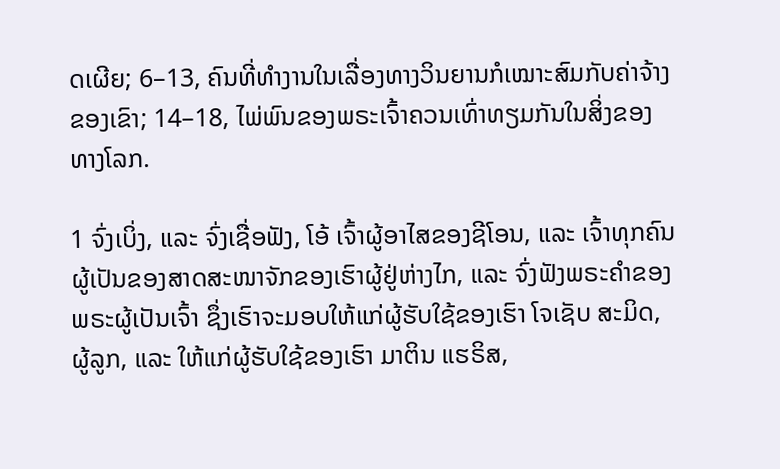ດເຜີຍ; 6–13, ຄົນທີ່ທຳງານໃນເລື່ອງທາງວິນຍານກໍເໝາະສົມກັບຄ່າຈ້າງຂອງເຂົາ; 14–18, ໄພ່ພົນຂອງພຣະເຈົ້າຄວນເທົ່າທຽມກັນໃນສິ່ງຂອງທາງໂລກ.

1 ຈົ່ງເບິ່ງ, ແລະ ຈົ່ງເຊື່ອຟັງ, ໂອ້ ເຈົ້າຜູ້ອາໄສຂອງຊີໂອນ, ແລະ ເຈົ້າທຸກຄົນຜູ້ເປັນຂອງສາດສະໜາຈັກຂອງເຮົາຜູ້ຢູ່ຫ່າງໄກ, ແລະ ຈົ່ງຟັງພຣະຄຳຂອງພຣະຜູ້ເປັນເຈົ້າ ຊຶ່ງເຮົາຈະມອບໃຫ້ແກ່ຜູ້ຮັບໃຊ້ຂອງເຮົາ ໂຈເຊັບ ສະມິດ, ຜູ້ລູກ, ແລະ ໃຫ້ແກ່ຜູ້ຮັບໃຊ້ຂອງເຮົາ ມາຕິນ ແຮຣິສ,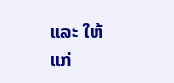ແລະ ໃຫ້ແກ່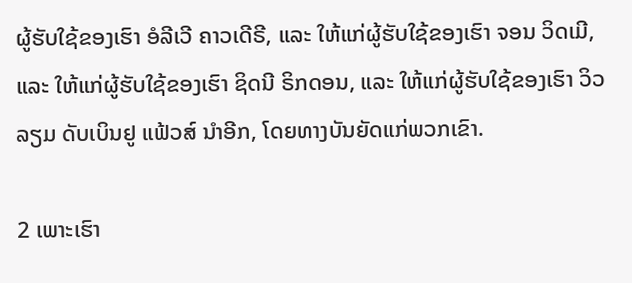ຜູ້ຮັບໃຊ້ຂອງເຮົາ ອໍລີເວີ ຄາວເດີຣີ, ແລະ ໃຫ້ແກ່ຜູ້ຮັບໃຊ້ຂອງເຮົາ ຈອນ ວິດເມີ, ແລະ ໃຫ້ແກ່ຜູ້ຮັບໃຊ້ຂອງເຮົາ ຊິດນີ ຣິກດອນ, ແລະ ໃຫ້ແກ່ຜູ້ຮັບໃຊ້ຂອງເຮົາ ວິວລຽມ ດັບເບິນຢູ ແຟ້ວສ໌ ນຳອີກ, ໂດຍທາງບັນຍັດແກ່ພວກເຂົາ.

2 ເພາະເຮົາ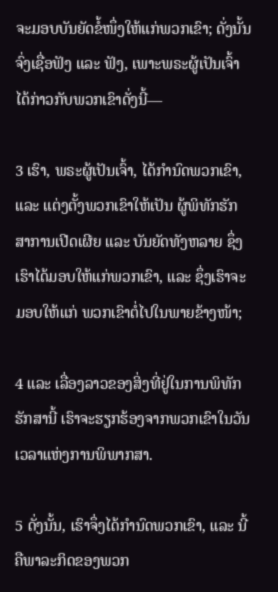ຈະມອບບັນຍັດຂໍ້ໜຶ່ງໃຫ້ແກ່ພວກເຂົາ; ດັ່ງນັ້ນ ຈົ່ງເຊື່ອຟັງ ແລະ ຟັງ, ເພາະພຣະຜູ້ເປັນເຈົ້າໄດ້ກ່າວກັບພວກເຂົາດັ່ງນີ້—

3 ເຮົາ, ພຣະຜູ້ເປັນເຈົ້າ, ໄດ້ກຳນົດພວກເຂົາ, ແລະ ແຕ່ງຕັ້ງພວກເຂົາໃຫ້ເປັນ ຜູ້ພິທັກຮັກສາການເປີດເຜີຍ ແລະ ບັນຍັດທັງຫລາຍ ຊຶ່ງເຮົາໄດ້ມອບໃຫ້ແກ່ພວກເຂົາ, ແລະ ຊຶ່ງເຮົາຈະມອບໃຫ້ແກ່ ພວກເຂົາຕໍ່ໄປໃນພາຍຂ້າງໜ້າ;

4 ແລະ ເລື່ອງລາວຂອງສິ່ງທີ່ຢູ່ໃນການພິທັກຮັກສານີ້ ເຮົາຈະຮຽກຮ້ອງຈາກພວກເຂົາໃນວັນເວລາແຫ່ງການພິພາກສາ.

5 ດັ່ງນັ້ນ, ເຮົາຈຶ່ງໄດ້ກຳນົດພວກເຂົາ, ແລະ ນີ້ຄືພາລະກິດຂອງພວກ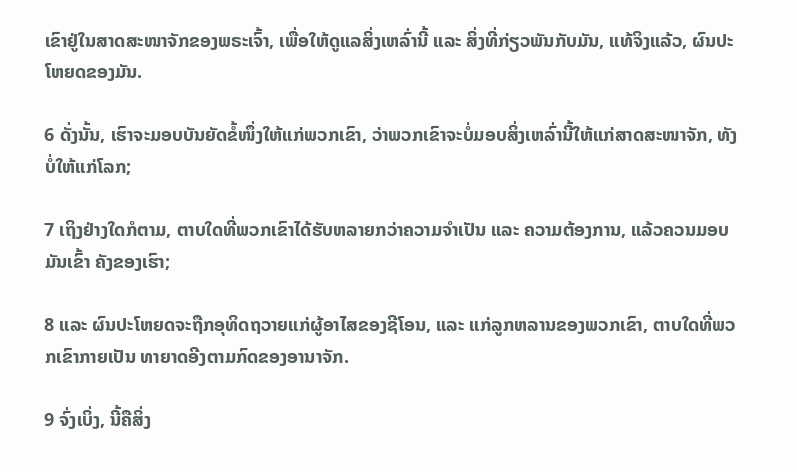ເຂົາຢູ່ໃນສາດສະໜາຈັກຂອງພຣະເຈົ້າ, ເພື່ອໃຫ້ດູແລສິ່ງເຫລົ່ານີ້ ແລະ ສິ່ງທີ່ກ່ຽວພັນກັບມັນ, ແທ້ຈິງແລ້ວ, ຜົນປະໂຫຍດຂອງມັນ.

6 ດັ່ງນັ້ນ, ເຮົາຈະມອບບັນຍັດຂໍ້ໜຶ່ງໃຫ້ແກ່ພວກເຂົາ, ວ່າພວກເຂົາຈະບໍ່ມອບສິ່ງເຫລົ່ານີ້ໃຫ້ແກ່ສາດສະໜາຈັກ, ທັງບໍ່ໃຫ້ແກ່ໂລກ;

7 ເຖິງຢ່າງໃດກໍຕາມ, ຕາບໃດທີ່ພວກເຂົາໄດ້ຮັບຫລາຍກວ່າຄວາມຈຳເປັນ ແລະ ຄວາມຕ້ອງການ, ແລ້ວຄວນມອບມັນເຂົ້າ ຄັງຂອງເຮົາ;

8 ແລະ ຜົນປະໂຫຍດຈະຖືກອຸທິດຖວາຍແກ່ຜູ້ອາໄສຂອງຊີໂອນ, ແລະ ແກ່ລູກຫລານຂອງພວກເຂົາ, ຕາບໃດທີ່ພວກເຂົາກາຍເປັນ ທາຍາດອີງຕາມກົດຂອງອານາຈັກ.

9 ຈົ່ງເບິ່ງ, ນີ້ຄືສິ່ງ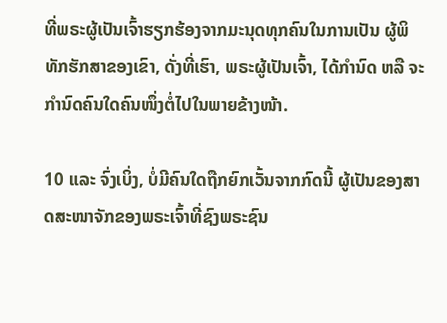ທີ່ພຣະຜູ້ເປັນເຈົ້າຮຽກຮ້ອງຈາກມະນຸດທຸກຄົນໃນການເປັນ ຜູ້ພິທັກຮັກສາຂອງເຂົາ, ດັ່ງທີ່ເຮົາ, ພຣະຜູ້ເປັນເຈົ້າ, ໄດ້ກຳນົດ ຫລື ຈະກຳນົດຄົນໃດຄົນໜຶ່ງຕໍ່ໄປໃນພາຍຂ້າງໜ້າ.

10 ແລະ ຈົ່ງເບິ່ງ, ບໍ່ມີຄົນໃດຖືກຍົກເວັ້ນຈາກກົດນີ້ ຜູ້ເປັນຂອງສາດສະໜາຈັກຂອງພຣະເຈົ້າທີ່ຊົງພຣະຊົນ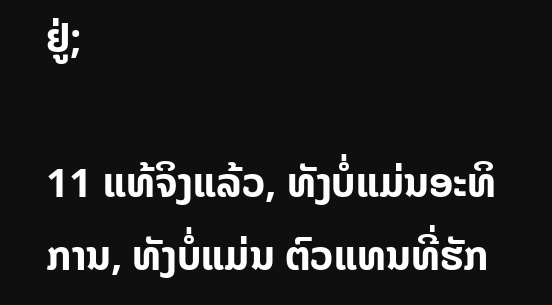ຢູ່;

11 ແທ້ຈິງແລ້ວ, ທັງບໍ່ແມ່ນອະທິການ, ທັງບໍ່ແມ່ນ ຕົວແທນທີ່ຮັກ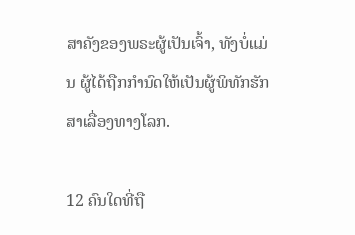ສາຄັງຂອງພຣະຜູ້ເປັນເຈົ້າ, ທັງບໍ່ແມ່ນ ຜູ້ໄດ້ຖືກກຳນົດໃຫ້ເປັນຜູ້ພິທັກຮັກສາເລື່ອງທາງໂລກ.

12 ຄົນໃດທີ່ຖື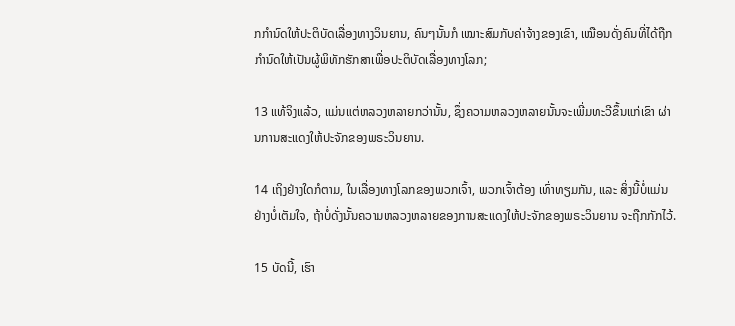ກກຳນົດໃຫ້ປະຕິບັດເລື່ອງທາງວິນຍານ, ຄົນໆນັ້ນກໍ ເໝາະສົມກັບຄ່າຈ້າງຂອງເຂົາ, ເໝືອນດັ່ງຄົນທີ່ໄດ້ຖືກກຳນົດໃຫ້ເປັນຜູ້ພິທັກຮັກສາເພື່ອປະຕິບັດເລື່ອງທາງໂລກ;

13 ແທ້ຈິງແລ້ວ, ແມ່ນແຕ່ຫລວງຫລາຍກວ່ານັ້ນ, ຊຶ່ງຄວາມຫລວງຫລາຍນັ້ນຈະເພີ່ມທະວີຂຶ້ນແກ່ເຂົາ ຜ່ານການສະແດງໃຫ້ປະຈັກຂອງພຣະວິນຍານ.

14 ເຖິງຢ່າງໃດກໍຕາມ, ໃນເລື່ອງທາງໂລກຂອງພວກເຈົ້າ, ພວກເຈົ້າຕ້ອງ ເທົ່າທຽມກັນ, ແລະ ສິ່ງນີ້ບໍ່ແມ່ນຢ່າງບໍ່ເຕັມໃຈ, ຖ້າບໍ່ດັ່ງນັ້ນຄວາມຫລວງຫລາຍຂອງການສະແດງໃຫ້ປະຈັກຂອງພຣະວິນຍານ ຈະຖືກກັກໄວ້.

15 ບັດນີ້, ເຮົາ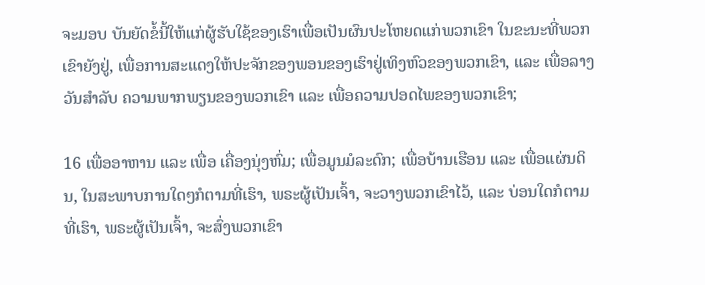ຈະມອບ ບັນຍັດຂໍ້ນີ້ໃຫ້ແກ່ຜູ້ຮັບໃຊ້ຂອງເຮົາເພື່ອເປັນຜົນປະໂຫຍດແກ່ພວກເຂົາ ໃນຂະນະທີ່ພວກເຂົາຍັງຢູ່, ເພື່ອການສະແດງໃຫ້ປະຈັກຂອງພອນຂອງເຮົາຢູ່ເທິງຫົວຂອງພວກເຂົາ, ແລະ ເພື່ອລາງວັນສຳລັບ ຄວາມພາກພຽນຂອງພວກເຂົາ ແລະ ເພື່ອຄວາມປອດໄພຂອງພວກເຂົາ;

16 ເພື່ອອາຫານ ແລະ ເພື່ອ ເຄື່ອງນຸ່ງຫົ່ມ; ເພື່ອມູນມໍລະດົກ; ເພື່ອບ້ານເຮືອນ ແລະ ເພື່ອແຜ່ນດິນ, ໃນສະພາບການໃດໆກໍຕາມທີ່ເຮົາ, ພຣະຜູ້ເປັນເຈົ້າ, ຈະວາງພວກເຂົາໄວ້, ແລະ ບ່ອນໃດກໍຕາມທີ່ເຮົາ, ພຣະຜູ້ເປັນເຈົ້າ, ຈະສົ່ງພວກເຂົາ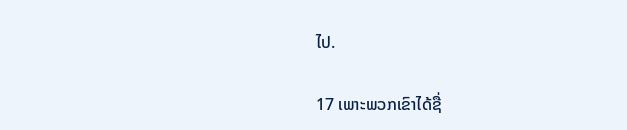ໄປ.

17 ເພາະພວກເຂົາໄດ້ຊື່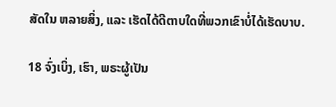ສັດໃນ ຫລາຍສິ່ງ, ແລະ ເຮັດໄດ້ດີຕາບໃດທີ່ພວກເຂົາບໍ່ໄດ້ເຮັດບາບ.

18 ຈົ່ງເບິ່ງ, ເຮົາ, ພຣະຜູ້ເປັນ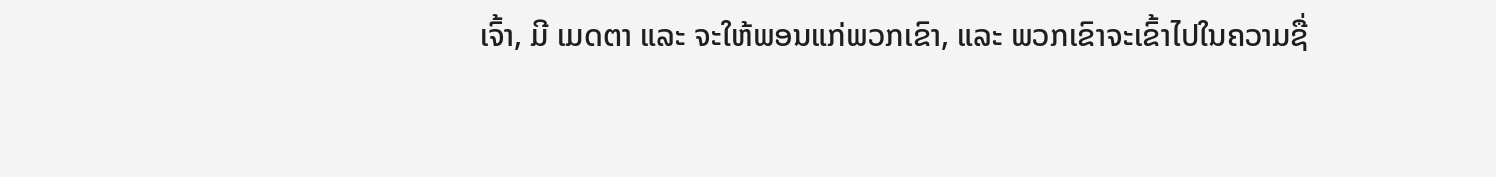ເຈົ້າ, ມີ ເມດຕາ ແລະ ຈະໃຫ້ພອນແກ່ພວກເຂົາ, ແລະ ພວກເຂົາຈະເຂົ້າໄປໃນຄວາມຊື່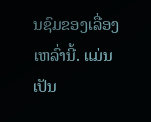ນຊົມຂອງເລື່ອງເຫລົ່ານີ້. ແມ່ນເປັນ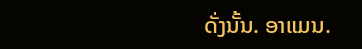ດັ່ງນັ້ນ. ອາແມນ.